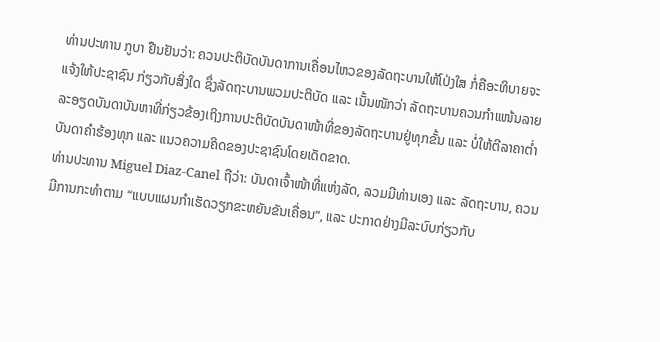ທ່ານປະທານ ກູບາ ຢືນຢັນວ່າ: ຄວນປະຕິບັດບັນດາການເຄື່ອນໄຫວຂອງລັດຖະບານໃຫ້ໂປ່ງໃສ ກໍ່ຄືອະທິບາຍຈະແຈ້ງໃຫ້ປະຊາຊົນ ກ່ຽວກັບສິ່ງໃດ ຊຶ່ງລັດຖະບານພວມປະຕິບັດ ແລະ ເນັ້ນໜັກວ່າ ລັດຖະບານຄວນກຳແໜ້ນລາຍລະອຽດບັນດາບັນຫາທີ່ກ່ຽວຂ້ອງເຖິງການປະຕິບັດບັນດາໜ້າທີ່ຂອງລັດຖະບານຢູ່ທຸກຂັ້ນ ແລະ ບໍ່ໃຫ້ຕີລາຄາຕ່ຳບັນດາຄຳຮ້ອງທຸກ ແລະ ແນວຄວາມຄິດຂອງປະຊາຊົນໂດຍເດັດຂາດ.
ທ່ານປະທານ Miguel Diaz-Canel ຖືວ່າ: ບັນດາເຈົ້າໜ້າທີ່ແຫ່ງລັດ, ລວມມີທ່ານເອງ ແລະ ລັດຖະບານ, ຄວນມີການກະທຳຕາມ “ແບບແຜນກຳເຮັດວຽກຂະຫຍັນຂັນເຄື່ອນ”, ແລະ ປະກາດຢ່າງມີລະບົບກ່ຽວກັບ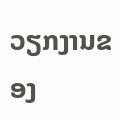ວຽກງານຂອງ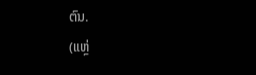ຕົນ.
(ແຫຼ່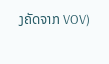ງຄັດຈາກ VOV)